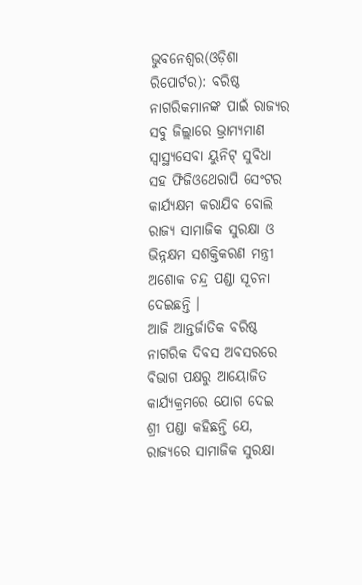ଭୁବନେଶ୍ୱର(ଓଡ଼ିଶା ରିପୋର୍ଟର): ବରିଷ୍ଠ ନାଗରିକମାନଙ୍କ ପାଇଁ ରାଜ୍ୟର ସବୁ ଜିଲ୍ଲାରେ ଭ୍ରାମ୍ୟମାଣ ସ୍ୱାସ୍ଥ୍ୟସେବା ୟୁନିଟ୍ ସୁବିଧା ସହ ଫିଜିଓଥେରାପି ସେଂଟର କାର୍ଯ୍ୟକ୍ଷମ କରାଯିବ ବୋଲି ରାଜ୍ୟ ସାମାଜିକ ସୁରକ୍ଷା ଓ ଭିନ୍ନକ୍ଷମ ସଶକ୍ତିକରଣ ମନ୍ତ୍ରୀ ଅଶୋକ ଚନ୍ଦ୍ର ପଣ୍ଡା ସୂଚନା ଦେଇଛନ୍ତି ।
ଆଜି ଆନ୍ତର୍ଜାତିକ ବରିଷ୍ଠ ନାଗରିକ ଦିବସ ଅବସରରେ ବିଭାଗ ପକ୍ଷରୁ ଆୟୋଜିତ କାର୍ଯ୍ୟକ୍ରମରେ ଯୋଗ ଦେଇ ଶ୍ରୀ ପଣ୍ଡା କହିଛନ୍ତି ଯେ, ରାଜ୍ୟରେ ସାମାଜିକ ସୁରକ୍ଷା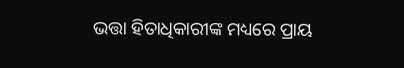ଭତ୍ତା ହିତାଧିକାରୀଙ୍କ ମଧ୍ୟରେ ପ୍ରାୟ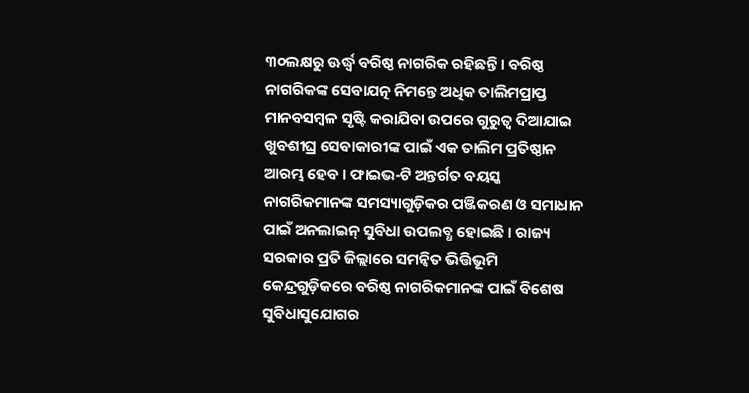୩୦ଲକ୍ଷରୁ ଊର୍ଦ୍ଧ୍ୱ ବରିଷ୍ଠ ନାଗରିକ ରହିଛନ୍ତି । ବରିଷ୍ଠ ନାଗରିକଙ୍କ ସେବାଯତ୍ନ ନିମନ୍ତେ ଅଧିକ ତାଲିମପ୍ରାପ୍ତ ମାନବସମ୍ବଳ ସୃଷ୍ଟି କରାଯିବା ଉପରେ ଗୁରୁତ୍ୱ ଦିଆଯାଇ ଖୁବଶୀଘ୍ର ସେବାକାରୀଙ୍କ ପାଇଁ ଏକ ତାଲିମ ପ୍ରତିଷ୍ଠାନ ଆରମ୍ଭ ହେବ । ଫାଇଭ-ଟି ଅନ୍ତର୍ଗତ ବୟସ୍କ ନାଗରିକମାନଙ୍କ ସମସ୍ୟାଗୁଡ଼ିକର ପଞ୍ଜିକରଣ ଓ ସମାଧାନ ପାଇଁ ଅନଲାଇନ୍ ସୁବିଧା ଉପଲବ୍ଧ ହୋଇଛି । ରାଜ୍ୟ ସରକାର ପ୍ରତି ଜିଲ୍ଲାରେ ସମନ୍ୱିତ ଭିତ୍ତିଭୂମି କେନ୍ଦ୍ରଗୁଡ଼ିକରେ ବରିଷ୍ଠ ନାଗରିକମାନଙ୍କ ପାଇଁ ବିଶେଷ ସୁବିଧାସୁଯୋଗର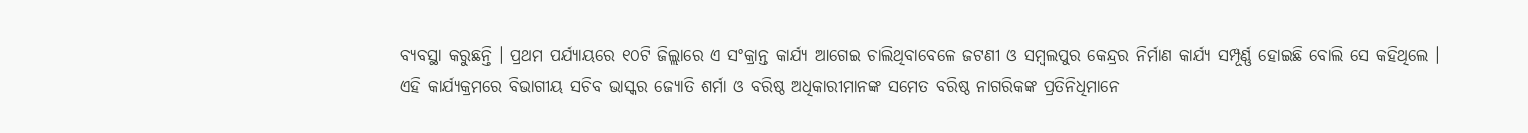ବ୍ୟବସ୍ଥା କରୁଛନ୍ତି । ପ୍ରଥମ ପର୍ଯ୍ୟାୟରେ ୧୦ଟି ଜିଲ୍ଲାରେ ଏ ସଂକ୍ରାନ୍ତ କାର୍ଯ୍ୟ ଆଗେଇ ଚାଲିଥିବାବେଳେ ଜଟଣୀ ଓ ସମ୍ବଲପୁର କେନ୍ଦ୍ରର ନିର୍ମାଣ କାର୍ଯ୍ୟ ସମ୍ପୂର୍ଣ୍ଣ ହୋଇଛି ବୋଲି ସେ କହିଥିଲେ ।
ଏହି କାର୍ଯ୍ୟକ୍ରମରେ ବିଭାଗୀୟ ସଚିବ ଭାସ୍କର ଜ୍ୟୋତି ଶର୍ମା ଓ ବରିଷ୍ଠ ଅଧିକାରୀମାନଙ୍କ ସମେତ ବରିଷ୍ଠ ନାଗରିକଙ୍କ ପ୍ରତିନିଧିମାନେ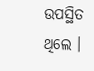ଉପସ୍ଥିତ ଥିଲେ ।